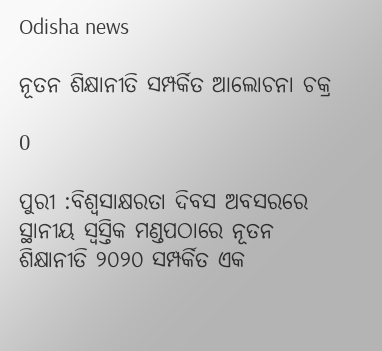Odisha news

ନୂତନ ଶିକ୍ଷାନୀତି ସମ୍ପର୍କିତ ଆଲୋଚନା ଚକ୍ର

0

ପୁରୀ :ବିଶ୍ୱସାକ୍ଷରତା ଦିବସ ଅବସରରେ ସ୍ଥାନୀୟ ସ୍ୱସ୍ତିକ ମଣ୍ଡପଠାରେ ନୂତନ ଶିକ୍ଷାନୀତି ୨୦୨୦ ସମ୍ପର୍କିତ ଏକ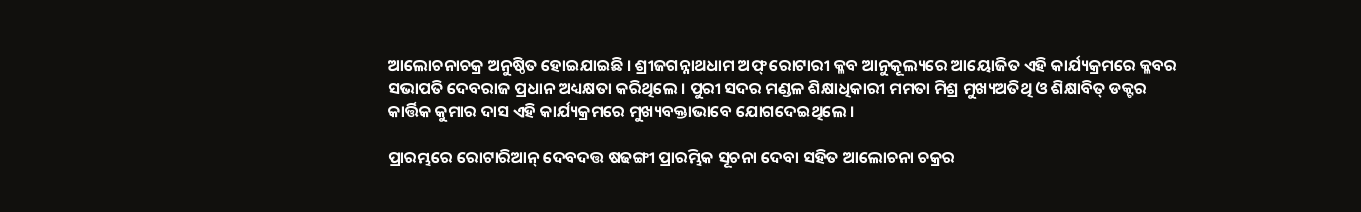ଆଲୋଚନାଚକ୍ର ଅନୁଷ୍ଠିତ ହୋଇଯାଇଛି । ଶ୍ରୀଜଗନ୍ନାଥଧାମ ଅଫ୍ ରୋଟାରୀ କ୍ଳବ ଆନୁକୂଲ୍ୟରେ ଆୟୋଜିତ ଏହି କାର୍ଯ୍ୟକ୍ରମରେ କ୍ଳବର ସଭାପତି ଦେବରାଜ ପ୍ରଧାନ ଅଧ୍ୟକ୍ଷତା କରିଥିଲେ । ପୁରୀ ସଦର ମଣ୍ଡଳ ଶିକ୍ଷାଧିକାରୀ ମମତା ମିଶ୍ର ମୁଖ୍ୟଅତିଥି ଓ ଶିକ୍ଷାବିତ୍ ଡକ୍ଟର କାର୍ତ୍ତିକ କୁମାର ଦାସ ଏହି କାର୍ଯ୍ୟକ୍ରମରେ ମୁଖ୍ୟବକ୍ତାଭାବେ ଯୋଗଦେଇଥିଲେ ।

ପ୍ରାରମ୍ଭରେ ରୋଟାରିଆନ୍ ଦେବଦତ୍ତ ଷଢଙ୍ଗୀ ପ୍ରାରମ୍ଭିକ ସୂଚନା ଦେବା ସହିତ ଆଲୋଚନା ଚକ୍ରର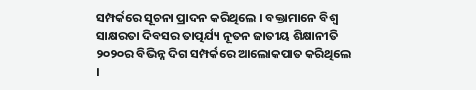ସମ୍ପର୍କରେ ସୂଚନା ପ୍ରାଦନ କରିଥିଲେ । ବକ୍ତାମାନେ ବିଶ୍ୱ ସାକ୍ଷରତା ଦିବସର ତାତ୍ପର୍ଯ୍ୟ ନୂତନ ଜାତୀୟ ଶିକ୍ଷାନୀତି ୨୦୨୦ର ବିଭିନ୍ନ ଦିଗ ସମ୍ପର୍କରେ ଆଲୋକପାତ କରିଥିଲେ ।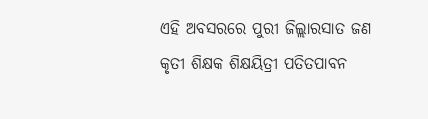ଏହି ଅବସରରେ ପୁରୀ ଜିଲ୍ଲାରସାତ ଜଣ କୃତୀ ଶିକ୍ଷକ ଶିକ୍ଷୟିତ୍ରୀ ପତିତପାବନ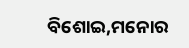ବିଶୋଇ,ମନୋର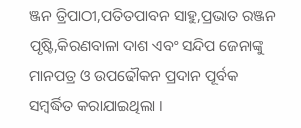ଞ୍ଜନ ତ୍ରିପାଠୀ,ପତିତପାବନ ସାହୁ,ପ୍ରଭାତ ରଞ୍ଜନ ପୃଷ୍ଟି,କିରଣବାଳା ଦାଶ ଏବଂ ସନ୍ଦିପ ଜେନାଙ୍କୁ ମାନପତ୍ର ଓ ଉପଢୌକନ ପ୍ରଦାନ ପୂର୍ବକ ସମ୍ବର୍ଦ୍ଧିତ କରାଯାଇଥିଲା ।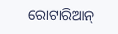ରୋଟାରିଆନ୍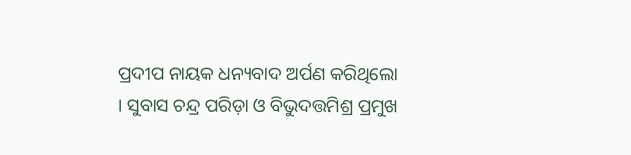ପ୍ରଦୀପ ନାୟକ ଧନ୍ୟବାଦ ଅର୍ପଣ କରିଥିଲୋ । ସୁବାସ ଚନ୍ଦ୍ର ପରିଡ଼ା ଓ ବିଭୁଦତ୍ତମିଶ୍ର ପ୍ରମୁଖ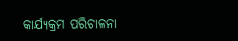କାର୍ଯ୍ୟକ୍ରମ ପରିଚାଳନା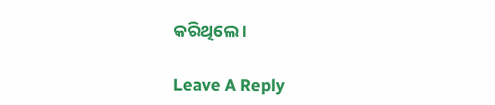କରିଥିଲେ ।

Leave A Reply